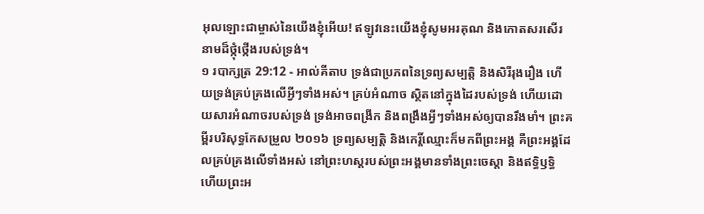អុលឡោះជាម្ចាស់នៃយើងខ្ញុំអើយ! ឥឡូវនេះយើងខ្ញុំសូមអរគុណ និងកោតសរសើរនាមដ៏ថ្កុំថ្កើងរបស់ទ្រង់។
១ របាក្សត្រ 29:12 - អាល់គីតាប ទ្រង់ជាប្រភពនៃទ្រព្យសម្បត្តិ និងសិរីរុងរឿង ហើយទ្រង់គ្រប់គ្រងលើអ្វីៗទាំងអស់។ គ្រប់អំណាច ស្ថិតនៅក្នុងដៃរបស់ទ្រង់ ហើយដោយសារអំណាចរបស់ទ្រង់ ទ្រង់អាចពង្រីក និងពង្រឹងអ្វីៗទាំងអស់ឲ្យបានរឹងមាំ។ ព្រះគម្ពីរបរិសុទ្ធកែសម្រួល ២០១៦ ទ្រព្យសម្បត្តិ និងកេរ្តិ៍ឈ្មោះក៏មកពីព្រះអង្គ គឺព្រះអង្គដែលគ្រប់គ្រងលើទាំងអស់ នៅព្រះហស្តរបស់ព្រះអង្គមានទាំងព្រះចេស្តា និងឥទ្ធិឫទ្ធិ ហើយព្រះអ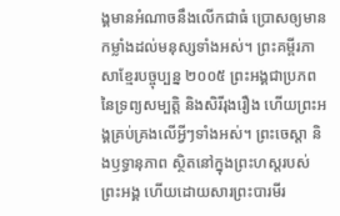ង្គមានអំណាចនឹងលើកជាធំ ប្រោសឲ្យមានកម្លាំងដល់មនុស្សទាំងអស់។ ព្រះគម្ពីរភាសាខ្មែរបច្ចុប្បន្ន ២០០៥ ព្រះអង្គជាប្រភពនៃទ្រព្យសម្បត្តិ និងសិរីរុងរឿង ហើយព្រះអង្គគ្រប់គ្រងលើអ្វីៗទាំងអស់។ ព្រះចេស្ដា និងឫទ្ធានុភាព ស្ថិតនៅក្នុងព្រះហស្ដរបស់ព្រះអង្គ ហើយដោយសារព្រះបារមីរ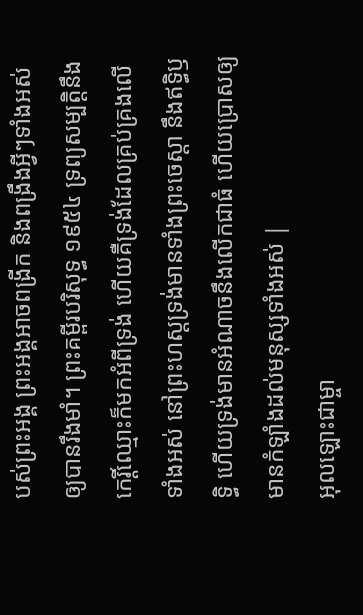បស់ព្រះអង្គ ព្រះអង្គអាចពង្រីក និងពង្រឹងអ្វីៗទាំងអស់ឲ្យបានរឹងមាំ។ ព្រះគម្ពីរបរិសុទ្ធ ១៩៥៤ ទ្រព្យសម្បត្តិនឹងកេរ្តិ៍ឈ្មោះក៏មកអំពីទ្រង់ ហើយគឺទ្រង់ដែលគ្រប់គ្រងលើទាំងអស់ នៅព្រះហស្តទ្រង់មានទាំងព្រះចេស្តា នឹងឥទ្ធិឫទ្ធិ ហើយទ្រង់មានអំណាចនឹងលើកជាធំ ហើយប្រោសឲ្យមានកំឡាំងដល់មនុស្សទាំងអស់ |
អុលឡោះជាម្ចា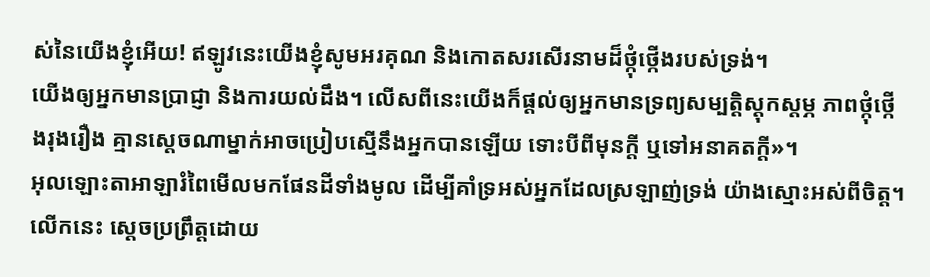ស់នៃយើងខ្ញុំអើយ! ឥឡូវនេះយើងខ្ញុំសូមអរគុណ និងកោតសរសើរនាមដ៏ថ្កុំថ្កើងរបស់ទ្រង់។
យើងឲ្យអ្នកមានប្រាជ្ញា និងការយល់ដឹង។ លើសពីនេះយើងក៏ផ្តល់ឲ្យអ្នកមានទ្រព្យសម្បត្តិស្តុកស្តម្ភ ភាពថ្កុំថ្កើងរុងរឿង គ្មានស្តេចណាម្នាក់អាចប្រៀបស្មើនឹងអ្នកបានឡើយ ទោះបីពីមុនក្តី ឬទៅអនាគតក្តី»។
អុលឡោះតាអាឡារំពៃមើលមកផែនដីទាំងមូល ដើម្បីគាំទ្រអស់អ្នកដែលស្រឡាញ់ទ្រង់ យ៉ាងស្មោះអស់ពីចិត្ត។ លើកនេះ ស្តេចប្រព្រឹត្តដោយ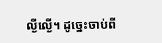ល្ងីល្ងើ។ ដូច្នេះចាប់ពី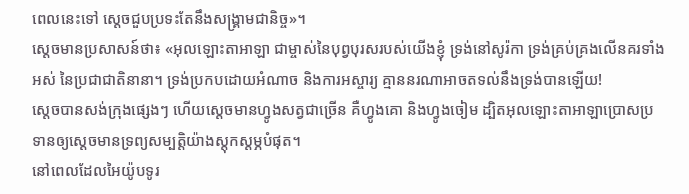ពេលនេះទៅ ស្តេចជួបប្រទះតែនឹងសង្គ្រាមជានិច្ច»។
ស្តេចមានប្រសាសន៍ថា៖ «អុលឡោះតាអាឡា ជាម្ចាស់នៃបុព្វបុរសរបស់យើងខ្ញុំ ទ្រង់នៅសូរ៉កា ទ្រង់គ្រប់គ្រងលើនគរទាំងអស់ នៃប្រជាជាតិនានា។ ទ្រង់ប្រកបដោយអំណាច និងការអស្ចារ្យ គ្មាននរណាអាចតទល់នឹងទ្រង់បានឡើយ!
ស្តេចបានសង់ក្រុងផ្សេងៗ ហើយស្តេចមានហ្វូងសត្វជាច្រើន គឺហ្វូងគោ និងហ្វូងចៀម ដ្បិតអុលឡោះតាអាឡាប្រោសប្រទានឲ្យស្តេចមានទ្រព្យសម្បត្តិយ៉ាងស្តុកស្តម្ភបំផុត។
នៅពេលដែលអៃយ៉ូបទូរ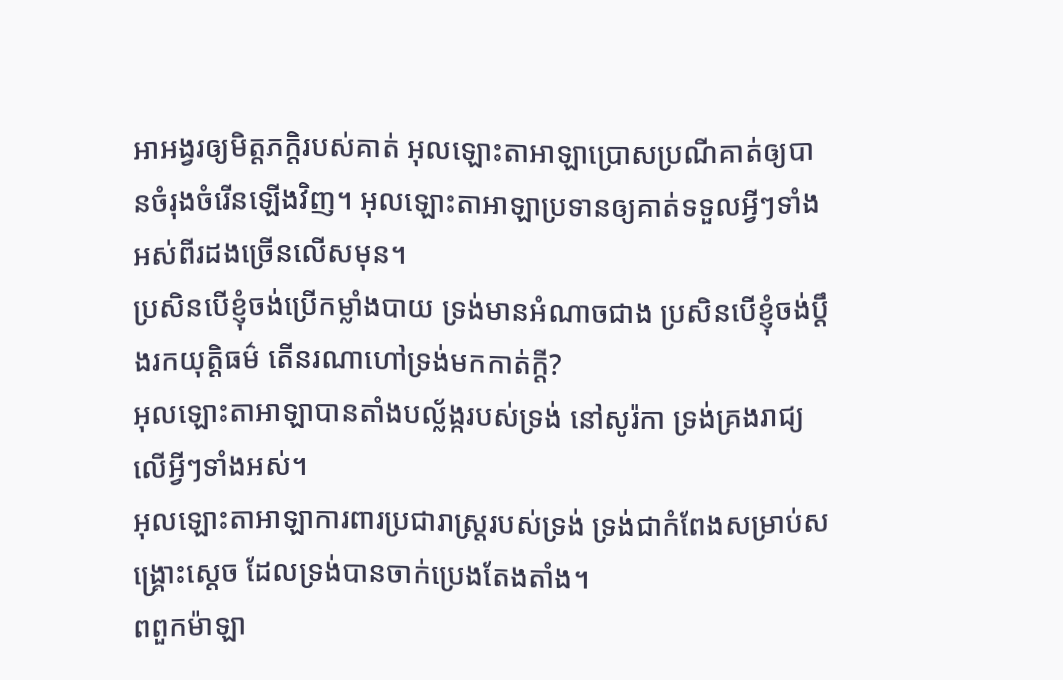អាអង្វរឲ្យមិត្តភក្ដិរបស់គាត់ អុលឡោះតាអាឡាប្រោសប្រណីគាត់ឲ្យបានចំរុងចំរើនឡើងវិញ។ អុលឡោះតាអាឡាប្រទានឲ្យគាត់ទទួលអ្វីៗទាំងអស់ពីរដងច្រើនលើសមុន។
ប្រសិនបើខ្ញុំចង់ប្រើកម្លាំងបាយ ទ្រង់មានអំណាចជាង ប្រសិនបើខ្ញុំចង់ប្ដឹងរកយុត្តិធម៌ តើនរណាហៅទ្រង់មកកាត់ក្ដី?
អុលឡោះតាអាឡាបានតាំងបល្ល័ង្ករបស់ទ្រង់ នៅសូរ៉កា ទ្រង់គ្រងរាជ្យលើអ្វីៗទាំងអស់។
អុលឡោះតាអាឡាការពារប្រជារាស្ដ្ររបស់ទ្រង់ ទ្រង់ជាកំពែងសម្រាប់សង្គ្រោះស្តេច ដែលទ្រង់បានចាក់ប្រេងតែងតាំង។
ពពួកម៉ាឡា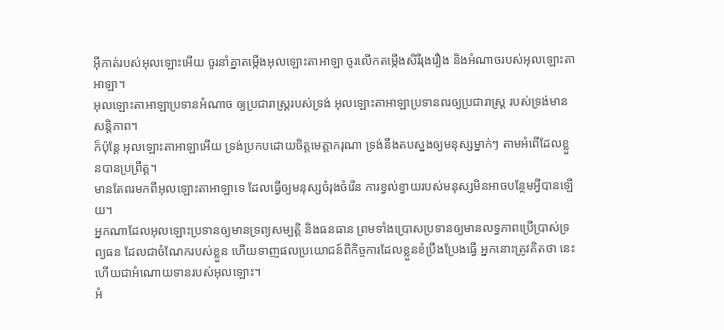អ៊ីកាត់របស់អុលឡោះអើយ ចូរនាំគ្នាតម្កើងអុលឡោះតាអាឡា ចូរលើកតម្កើងសិរីរុងរឿង និងអំណាចរបស់អុលឡោះតាអាឡា។
អុលឡោះតាអាឡាប្រទានអំណាច ឲ្យប្រជារាស្ត្ររបស់ទ្រង់ អុលឡោះតាអាឡាប្រទានពរឲ្យប្រជារាស្ត្រ របស់ទ្រង់មានសន្តិភាព។
ក៏ប៉ុន្តែ អុលឡោះតាអាឡាអើយ ទ្រង់ប្រកបដោយចិត្តមេត្តាករុណា ទ្រង់នឹងតបស្នងឲ្យមនុស្សម្នាក់ៗ តាមអំពើដែលខ្លួនបានប្រព្រឹត្ត។
មានតែពរមកពីអុលឡោះតាអាឡាទេ ដែលធ្វើឲ្យមនុស្សចំរុងចំរើន ការខ្វល់ខ្វាយរបស់មនុស្សមិនអាចបន្ថែមអ្វីបានឡើយ។
អ្នកណាដែលអុលឡោះប្រទានឲ្យមានទ្រព្យសម្បត្តិ និងធនធាន ព្រមទាំងប្រោសប្រទានឲ្យមានលទ្ធភាពប្រើប្រាស់ទ្រព្យធន ដែលជាចំណែករបស់ខ្លួន ហើយទាញផលប្រយោជន៍ពីកិច្ចការដែលខ្លួនខំប្រឹងប្រែងធ្វើ អ្នកនោះត្រូវគិតថា នេះហើយជាអំណោយទានរបស់អុលឡោះ។
អំ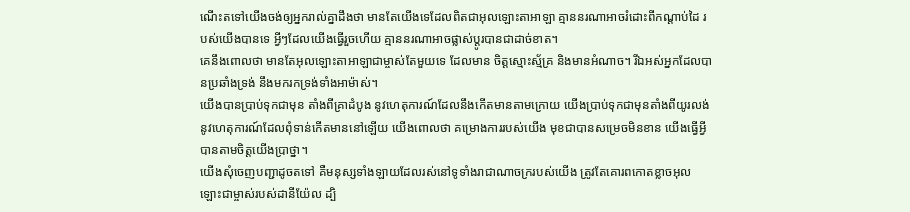ណើះតទៅយើងចង់ឲ្យអ្នករាល់គ្នាដឹងថា មានតែយើងទេដែលពិតជាអុលឡោះតាអាឡា គ្មាននរណាអាចរំដោះពីកណ្ដាប់ដៃ របស់យើងបានទេ អ្វីៗដែលយើងធ្វើរួចហើយ គ្មាននរណាអាចផ្លាស់ប្ដូរបានជាដាច់ខាត។
គេនឹងពោលថា មានតែអុលឡោះតាអាឡាជាម្ចាស់តែមួយទេ ដែលមាន ចិត្តស្មោះស្ម័គ្រ និងមានអំណាច។ រីឯអស់អ្នកដែលបានប្រឆាំងទ្រង់ នឹងមករកទ្រង់ទាំងអាម៉ាស់។
យើងបានប្រាប់ទុកជាមុន តាំងពីគ្រាដំបូង នូវហេតុការណ៍ដែលនឹងកើតមានតាមក្រោយ យើងប្រាប់ទុកជាមុនតាំងពីយូរលង់ នូវហេតុការណ៍ដែលពុំទាន់កើតមាននៅឡើយ យើងពោលថា គម្រោងការរបស់យើង មុខជាបានសម្រេចមិនខាន យើងធ្វើអ្វីបានតាមចិត្តយើងប្រាថ្នា។
យើងសុំចេញបញ្ជាដូចតទៅ គឺមនុស្សទាំងឡាយដែលរស់នៅទូទាំងរាជាណាចក្ររបស់យើង ត្រូវតែគោរពកោតខ្លាចអុលឡោះជាម្ចាស់របស់ដានីយ៉ែល ដ្បិ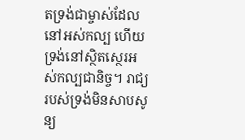តទ្រង់ជាម្ចាស់ដែលនៅអស់កល្ប ហើយទ្រង់នៅស្ថិតស្ថេរអស់កល្បជានិច្ច។ រាជ្យរបស់ទ្រង់មិនសាបសូន្យ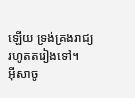ឡើយ ទ្រង់គ្រងរាជ្យរហូតតរៀងទៅ។
អ៊ីសាចូ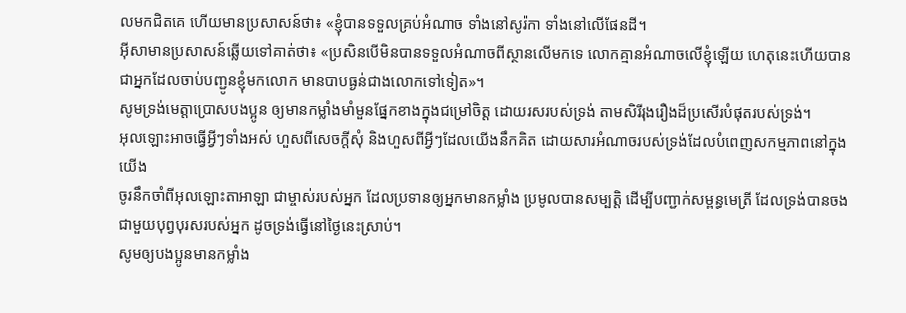លមកជិតគេ ហើយមានប្រសាសន៍ថា៖ «ខ្ញុំបានទទួលគ្រប់អំណាច ទាំងនៅសូរ៉កា ទាំងនៅលើផែនដី។
អ៊ីសាមានប្រសាសន៍ឆ្លើយទៅគាត់ថា៖ «ប្រសិនបើមិនបានទទួលអំណាចពីស្ថានលើមកទេ លោកគ្មានអំណាចលើខ្ញុំឡើយ ហេតុនេះហើយបានជាអ្នកដែលចាប់បញ្ជូនខ្ញុំមកលោក មានបាបធ្ងន់ជាងលោកទៅទៀត»។
សូមទ្រង់មេត្ដាប្រោសបងប្អូន ឲ្យមានកម្លាំងមាំមួនផ្នែកខាងក្នុងជម្រៅចិត្ដ ដោយរសរបស់ទ្រង់ តាមសិរីរុងរឿងដ៏ប្រសើរបំផុតរបស់ទ្រង់។
អុលឡោះអាចធ្វើអ្វីៗទាំងអស់ ហួសពីសេចក្ដីសុំ និងហួសពីអ្វីៗដែលយើងនឹកគិត ដោយសារអំណាចរបស់ទ្រង់ដែលបំពេញសកម្មភាពនៅក្នុងយើង
ចូរនឹកចាំពីអុលឡោះតាអាឡា ជាម្ចាស់របស់អ្នក ដែលប្រទានឲ្យអ្នកមានកម្លាំង ប្រមូលបានសម្បត្តិ ដើម្បីបញ្ជាក់សម្ពន្ធមេត្រី ដែលទ្រង់បានចងជាមួយបុព្វបុរសរបស់អ្នក ដូចទ្រង់ធ្វើនៅថ្ងៃនេះស្រាប់។
សូមឲ្យបងប្អូនមានកម្លាំង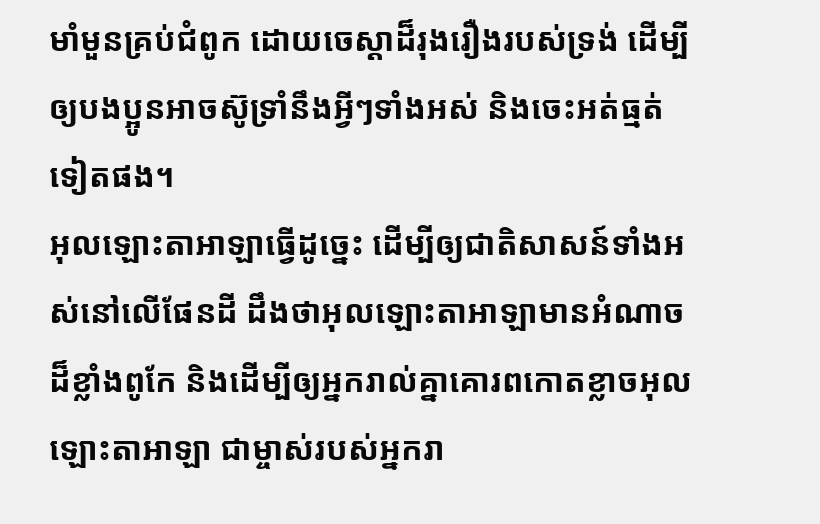មាំមួនគ្រប់ជំពូក ដោយចេស្ដាដ៏រុងរឿងរបស់ទ្រង់ ដើម្បីឲ្យបងប្អូនអាចស៊ូទ្រាំនឹងអ្វីៗទាំងអស់ និងចេះអត់ធ្មត់ទៀតផង។
អុលឡោះតាអាឡាធ្វើដូច្នេះ ដើម្បីឲ្យជាតិសាសន៍ទាំងអស់នៅលើផែនដី ដឹងថាអុលឡោះតាអាឡាមានអំណាចដ៏ខ្លាំងពូកែ និងដើម្បីឲ្យអ្នករាល់គ្នាគោរពកោតខ្លាចអុលឡោះតាអាឡា ជាម្ចាស់របស់អ្នករា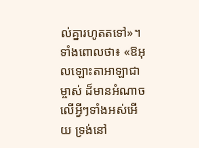ល់គ្នារហូតតទៅ»។
ទាំងពោលថា៖ «ឱអុលឡោះតាអាឡាជាម្ចាស់ ដ៏មានអំណាចលើអ្វីៗទាំងអស់អើយ ទ្រង់នៅ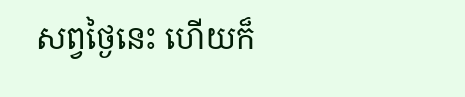សព្វថ្ងៃនេះ ហើយក៏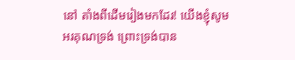នៅ តាំងពីដើមរៀងមកដែរ! យើងខ្ញុំសូមអរគុណទ្រង់ ព្រោះទ្រង់បាន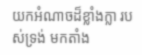យកអំណាចដ៏ខ្លាំងក្លា របស់ទ្រង់ មកតាំង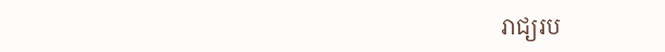រាជ្យរប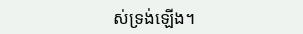ស់ទ្រង់ឡើង។